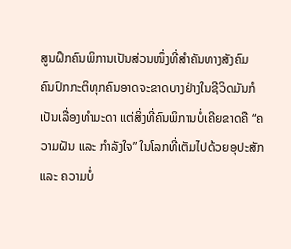ສູນຝຶກຄົນພິການເປັນສ່ວນໜຶ່ງທີ່ສຳຄັນທາງສັງຄົມ
ຄົນປົກກະຕິທຸກຄົນອາດຈະຂາດບາງຢ່າງໃນຊີວິດມັນກໍເປັນເລື່ອງທຳມະດາ ແຕ່ສິ່ງທີ່ຄົນພິການບໍ່ເຄີຍຂາດຄື “ຄວາມຝັນ ແລະ ກຳລັງໃຈ” ໃນໂລກທີ່ເຕັມໄປດ້ວຍອຸປະສັກ ແລະ ຄວາມບໍ່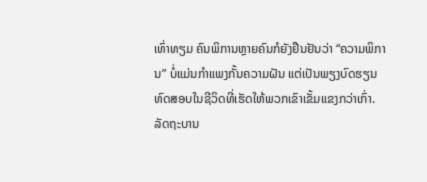ເທົ່າທຽມ ຄົນພິການຫຼາຍຄົນກໍຍັງຢືນຢັນວ່າ “ຄວາມພິການ” ບໍ່ແມ່ນກຳແພງກັ້ນຄວາມຝັນ ແຕ່ເປັນພຽງບົດຮຽນທົດສອບໃນຊີວິດທີ່ເຮັດໃຫ້ພວກເຂົາເຂັ້ມແຂງກວ່າເກົ່າ. ລັດຖະບານ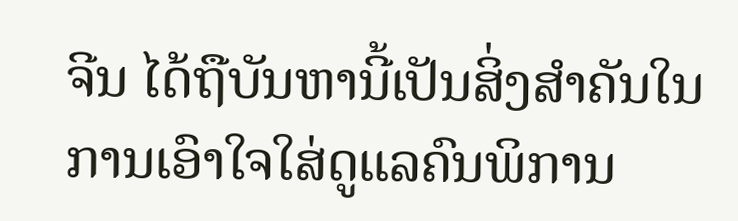ຈີນ ໄດ້ຖືບັນຫານີ້ເປັນສິ່ງສຳຄັນໃນການເອົາໃຈໃສ່ດູແລຄົນພິການ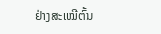ຢ່າງສະເໝີຕົ້ນ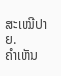ສະເໝີປາຍ.
ຄໍາເຫັນ